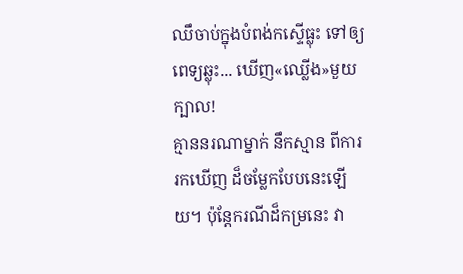ឈឹចាប់ក្នុងបំពង់កស្ទើធ្លុះ ទៅឲ្យពេទ្យឆ្លុះ... ឃើញ«ឈ្លើង»មួយក្បាល!
គ្មាននរណាម្នាក់ នឹកស្មាន ពីការរកឃើញ ដ៏ចម្លែកបែបនេះឡើយ។ ប៉ុន្តែករណីដ៏កម្រនេះ វា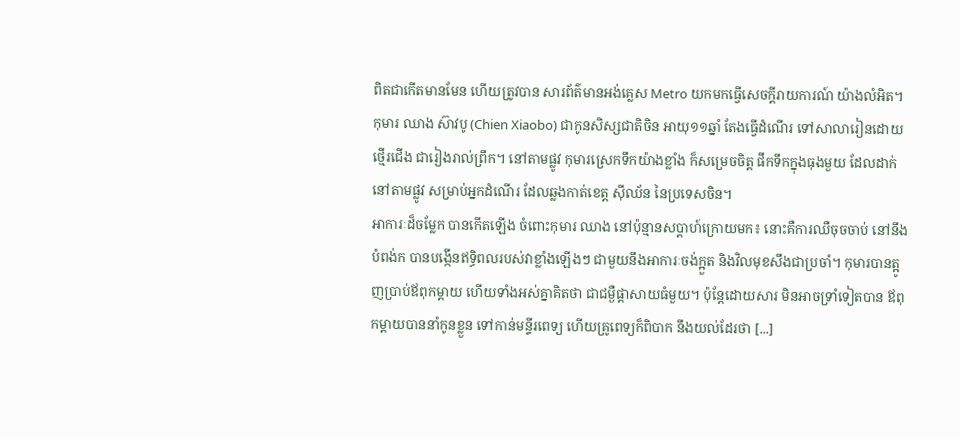ពិតជាកើតមានមែន ហើយត្រូវបាន សារព័ត៌មានអង់គ្លេស Metro យកមកធ្វើសេចក្ដីរាយការណ៍ យ៉ាងលំអិត។ កុមារ ឈាង ស៊ាវបូ (Chien Xiaobo) ជាកូនសិស្សជាតិចិន អាយុ១១ឆ្នាំ តែងធ្វើដំណើរ ទៅសាលារៀនដោយថ្មើរជើង ជារៀងរាល់ព្រឹក។ នៅតាមផ្លូវ កុមារស្រេកទឹកយ៉ាងខ្លាំង ក៏សម្រេចចិត្ត ផឹកទឹកក្នុងធុងមួយ ដែលដាក់នៅតាមផ្លូវ សម្រាប់អ្នកដំណើរ ដែលឆ្លងកាត់ខេត្ត ស៊ីឈ័ន នៃប្រទេសចិន។
អាការៈដ៏ចម្លែក បានកើតឡើង ចំពោះកុមារ ឈាង នៅប៉ុន្មានសប្ដាហ៍ក្រោយមក៖ នោះគឺការឈឺចុចចាប់ នៅនឹងបំពង់ក បានបង្កើនឥទ្ធិពលរបស់វាខ្លាំងឡើងៗ ជាមួយនឹងអាការៈចង់ក្អួត និងវិលមុខសឹងជាប្រចាំ។ កុមារបានត្អូញប្រាប់ឪពុកម្ដាយ ហើយទាំងអស់គ្នាគិតថា ជាជម្ងឺផ្ដាសាយធំមួយ។ ប៉ុន្តែដោយសារ មិនអាចទ្រាំទៀតបាន ឪពុកម្ដាយបាននាំកូនខ្លួន ទៅកាន់មន្ទីរពេទ្យ ហើយគ្រូពេទ្យក៏ពិបាក នឹងយល់ដែរថា [...]